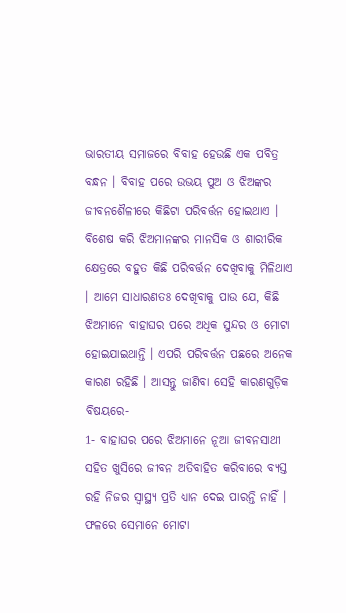ଭାରତୀୟ ସମାଜରେ ବିବାହ ହେଉଛି ଏକ ପବିତ୍ର ବନ୍ଧନ । ବିବାହ ପରେ ଉଭୟ ପୁଅ ଓ ଝିଅଙ୍କର ଜୀବନଶୈଳୀରେ କିଛିଟା ପରିବର୍ତ୍ତନ ହୋଇଥାଏ । ବିଶେଷ କରି ଝିଅମାନଙ୍କର ମାନସିକ ଓ ଶାରୀରିକ କ୍ଷେତ୍ରରେ ବହୁତ କିଛି ପରିବର୍ତ୍ତନ ଦେଖିବାକୁ ମିଳିଥାଏ । ଆମେ ସାଧାରଣତଃ ଦେଖିବାକୁ ପାଉ ଯେ, କିଛି ଝିଅମାନେ ବାହାଘର ପରେ ଅଧିକ ସୁନ୍ଦର ଓ ମୋଟା ହୋଇଯାଇଥାନ୍ତି । ଏପରି ପରିବର୍ତ୍ତନ ପଛରେ ଅନେକ କାରଣ ରହିଛି । ଆସନ୍ତୁ ଜାଣିବା ସେହି କାରଣଗୁଡ଼ିକ ବିଷୟରେ-
1- ବାହାଘର ପରେ ଝିଅମାନେ ନୂଆ ଜୀବନସାଥୀ ସହିତ ଖୁସିରେ ଜୀବନ ଅତିବାହିତ କରିବାରେ ବ୍ୟସ୍ତ ରହି ନିଜର ସ୍ୱାସ୍ଥ୍ୟ ପ୍ରତି ଧ୍ୟାନ ଦେଇ ପାରନ୍ତି ନାହିଁ । ଫଳରେ ସେମାନେ ମୋଟା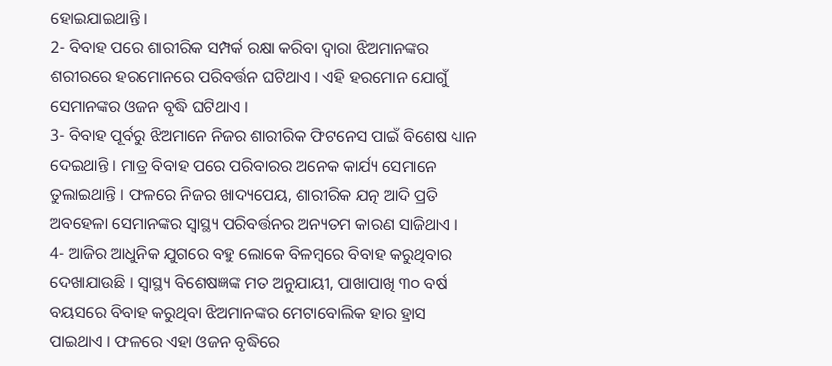ହୋଇଯାଇଥାନ୍ତି ।
2- ବିବାହ ପରେ ଶାରୀରିକ ସମ୍ପର୍କ ରକ୍ଷା କରିବା ଦ୍ୱାରା ଝିଅମାନଙ୍କର ଶରୀରରେ ହରମୋନରେ ପରିବର୍ତ୍ତନ ଘଟିଥାଏ । ଏହି ହରମୋନ ଯୋଗୁଁ ସେମାନଙ୍କର ଓଜନ ବୃଦ୍ଧି ଘଟିଥାଏ ।
3- ବିବାହ ପୂର୍ବରୁ ଝିଅମାନେ ନିଜର ଶାରୀରିକ ଫିଟନେସ ପାଇଁ ବିଶେଷ ଧ୍ୟାନ ଦେଇଥାନ୍ତି । ମାତ୍ର ବିବାହ ପରେ ପରିବାରର ଅନେକ କାର୍ଯ୍ୟ ସେମାନେ ତୁଲାଇଥାନ୍ତି । ଫଳରେ ନିଜର ଖାଦ୍ୟପେୟ, ଶାରୀରିକ ଯତ୍ନ ଆଦି ପ୍ରତି ଅବହେଳା ସେମାନଙ୍କର ସ୍ୱାସ୍ଥ୍ୟ ପରିବର୍ତ୍ତନର ଅନ୍ୟତମ କାରଣ ସାଜିଥାଏ ।
4- ଆଜିର ଆଧୁନିକ ଯୁଗରେ ବହୁ ଲୋକେ ବିଳମ୍ବରେ ବିବାହ କରୁଥିବାର ଦେଖାଯାଉଛି । ସ୍ୱାସ୍ଥ୍ୟ ବିଶେଷଜ୍ଞଙ୍କ ମତ ଅନୁଯାୟୀ, ପାଖାପାଖି ୩୦ ବର୍ଷ ବୟସରେ ବିବାହ କରୁଥିବା ଝିଅମାନଙ୍କର ମେଟାବୋଲିକ ହାର ହ୍ରାସ ପାଇଥାଏ । ଫଳରେ ଏହା ଓଜନ ବୃଦ୍ଧିରେ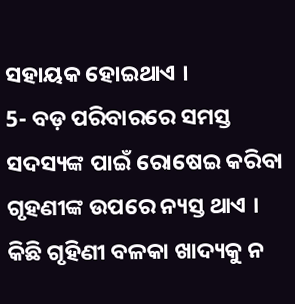ସହାୟକ ହୋଇଥାଏ ।
5- ବଡ଼ ପରିବାରରେ ସମସ୍ତ ସଦସ୍ୟଙ୍କ ପାଇଁ ରୋଷେଇ କରିବା ଗୃହଣୀଙ୍କ ଉପରେ ନ୍ୟସ୍ତ ଥାଏ । କିଛି ଗୃହିଣୀ ବଳକା ଖାଦ୍ୟକୁ ନ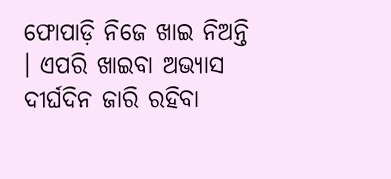ଫୋପାଡ଼ି ନିଜେ ଖାଇ ନିଅନ୍ତି । ଏପରି ଖାଇବା ଅଭ୍ୟାସ ଦୀର୍ଘଦିନ ଜାରି ରହିବା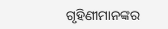ଗୃହିଣୀମାନଙ୍କର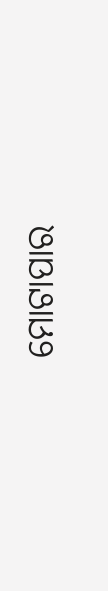ମୋଟାପାର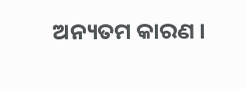ଅନ୍ୟତମ କାରଣ ।